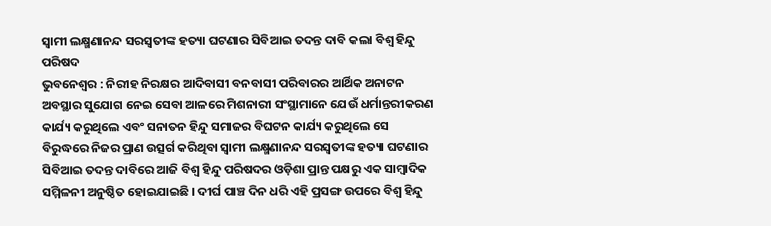ସ୍ବାମୀ ଲକ୍ଷ୍ମଣାନନ୍ଦ ସରସ୍ବତୀଙ୍କ ହତ୍ୟା ଘଟଣାର ସିବିଆଇ ତଦନ୍ତ ଦାବି କଲା ବିଶ୍ଵ ହିନ୍ଦୁ ପରିଷଦ
ଭୁବନେଶ୍ୱର : ନିରୀହ ନିରକ୍ଷର ଆଦିବାସୀ ବନବାସୀ ପରିବାରର ଆର୍ଥିକ ଅନାଟନ ଅବସ୍ଥାର ସୁଯୋଗ ନେଇ ସେବା ଆଳରେ ମିଶନାରୀ ସଂସ୍ଥାମାନେ ଯେଉଁ ଧର୍ମାନ୍ତରୀକରଣ କାର୍ଯ୍ୟ କରୁଥିଲେ ଏବଂ ସନାତନ ହିନ୍ଦୁ ସମାଜର ବିଘଟନ କାର୍ଯ୍ୟ କରୁଥିଲେ ସେ ବିରୁଦ୍ଧରେ ନିଜର ପ୍ରାଣ ଉତ୍ସର୍ଗ କରିଥିବା ସ୍ଵାମୀ ଲକ୍ଷ୍ମଣାନନ୍ଦ ସରସ୍ବତୀଙ୍କ ହତ୍ୟା ଘଟଣାର ସିବିଆଇ ତଦନ୍ତ ଦାବିରେ ଆଜି ବିଶ୍ୱ ହିନ୍ଦୁ ପରିଷଦର ଓଡ଼ିଶା ପ୍ରାନ୍ତ ପକ୍ଷରୁ ଏକ ସାମ୍ୱାଦିକ ସମ୍ମିଳନୀ ଅନୁଷ୍ଠିତ ହୋଇଯାଇଛି । ଦୀର୍ଘ ପାଞ୍ଚ ଦିନ ଧରି ଏହି ପ୍ରସଙ୍ଗ ଉପରେ ବିଶ୍ୱ ହିନ୍ଦୁ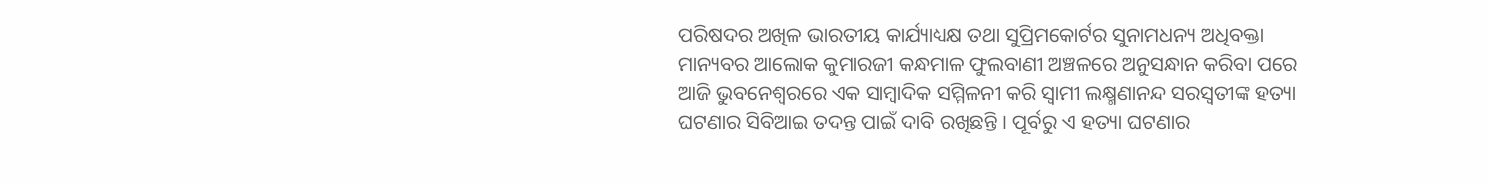ପରିଷଦର ଅଖିଳ ଭାରତୀୟ କାର୍ଯ୍ୟାଧ୍ୟକ୍ଷ ତଥା ସୁପ୍ରିମକୋର୍ଟର ସୁନାମଧନ୍ୟ ଅଧିବକ୍ତା ମାନ୍ୟବର ଆଲୋକ କୁମାରଜୀ କନ୍ଧମାଳ ଫୁଲବାଣୀ ଅଞ୍ଚଳରେ ଅନୁସନ୍ଧାନ କରିବା ପରେ ଆଜି ଭୁବନେଶ୍ୱରରେ ଏକ ସାମ୍ୱାଦିକ ସମ୍ମିଳନୀ କରି ସ୍ଵାମୀ ଲକ୍ଷ୍ମଣାନନ୍ଦ ସରସ୍ବତୀଙ୍କ ହତ୍ୟା ଘଟଣାର ସିବିଆଇ ତଦନ୍ତ ପାଇଁ ଦାବି ରଖିଛନ୍ତି । ପୂର୍ବରୁ ଏ ହତ୍ୟା ଘଟଣାର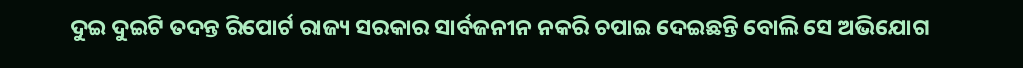ଦୁଇ ଦୁଇଟି ତଦନ୍ତ ରିପୋର୍ଟ ରାଜ୍ୟ ସରକାର ସାର୍ବଜନୀନ ନକରି ଚପାଇ ଦେଇଛନ୍ତି ବୋଲି ସେ ଅଭିଯୋଗ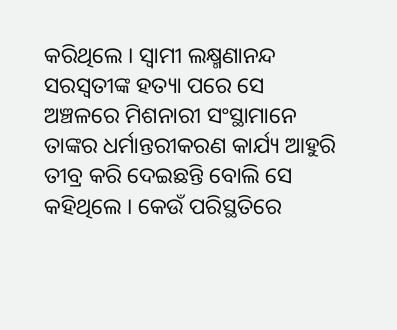କରିଥିଲେ । ସ୍ଵାମୀ ଲକ୍ଷ୍ମଣାନନ୍ଦ ସରସ୍ବତୀଙ୍କ ହତ୍ୟା ପରେ ସେ ଅଞ୍ଚଳରେ ମିଶନାରୀ ସଂସ୍ଥାମାନେ ତାଙ୍କର ଧର୍ମାନ୍ତରୀକରଣ କାର୍ଯ୍ୟ ଆହୁରି ତୀବ୍ର କରି ଦେଇଛନ୍ତି ବୋଲି ସେ କହିଥିଲେ । କେଉଁ ପରିସ୍ଥତିରେ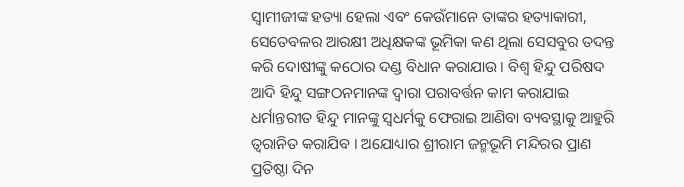ସ୍ବାମୀଜୀଙ୍କ ହତ୍ୟା ହେଲା ଏବଂ କେଉଁମାନେ ତାଙ୍କର ହତ୍ୟାକାରୀ, ସେତେବଳର ଆରକ୍ଷୀ ଅଧିକ୍ଷକଙ୍କ ଭୂମିକା କଣ ଥିଲା ସେସବୁର ତଦନ୍ତ କରି ଦୋଷୀଙ୍କୁ କଠୋର ଦଣ୍ଡ ବିଧାନ କରାଯାଉ । ବିଶ୍ୱ ହିନ୍ଦୁ ପରିଷଦ ଆଦି ହିନ୍ଦୁ ସଙ୍ଗଠନମାନଙ୍କ ଦ୍ଵାରା ପରାବର୍ତ୍ତନ କାମ କରାଯାଇ ଧର୍ମାନ୍ତରୀତ ହିନ୍ଦୁ ମାନଙ୍କୁ ସ୍ବଧର୍ମକୁ ଫେରାଇ ଆଣିବା ବ୍ୟବସ୍ଥାକୁ ଆହୁରି ତ୍ଵରାନିତ କରାଯିବ । ଅଯୋଧ୍ୟାର ଶ୍ରୀରାମ ଜନ୍ମଭୂମି ମନ୍ଦିରର ପ୍ରାଣ ପ୍ରତିଷ୍ଠା ଦିନ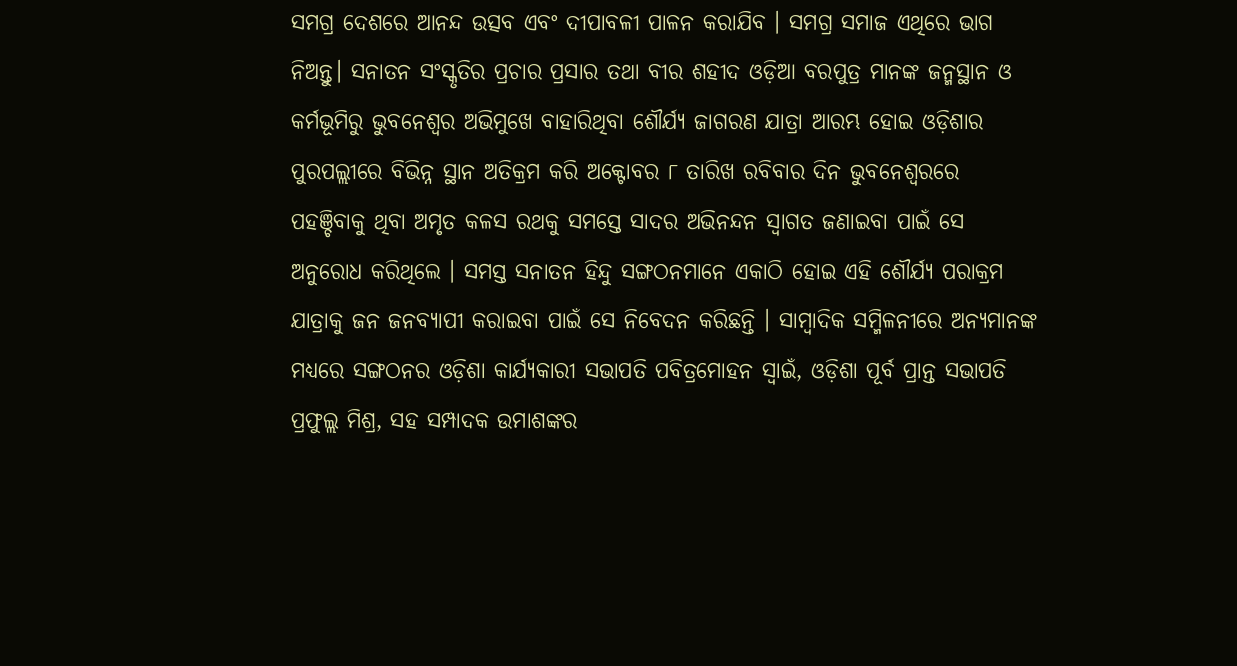ସମଗ୍ର ଦେଶରେ ଆନନ୍ଦ ଉତ୍ସବ ଏବଂ ଦୀପାବଳୀ ପାଳନ କରାଯିବ । ସମଗ୍ର ସମାଜ ଏଥିରେ ଭାଗ ନିଅନ୍ତୁ। ସନାତନ ସଂସ୍କୃତିର ପ୍ରଚାର ପ୍ରସାର ତଥା ବୀର ଶହୀଦ ଓଡ଼ିଆ ବରପୁତ୍ର ମାନଙ୍କ ଜନ୍ମସ୍ଥାନ ଓ କର୍ମଭୂମିରୁ ଭୁବନେଶ୍ଵର ଅଭିମୁଖେ ବାହାରିଥିବା ଶୌର୍ଯ୍ୟ ଜାଗରଣ ଯାତ୍ରା ଆରମ୍ଭ ହୋଇ ଓଡ଼ିଶାର ପୁରପଲ୍ଲୀରେ ବିଭିନ୍ନ ସ୍ଥାନ ଅତିକ୍ରମ କରି ଅକ୍ଟୋବର ୮ ତାରିଖ ରବିବାର ଦିନ ଭୁବନେଶ୍ଵରରେ ପହଞ୍ଚିବାକୁ ଥିବା ଅମୃତ କଳସ ରଥକୁ ସମସ୍ତେ ସାଦର ଅଭିନନ୍ଦନ ସ୍ବାଗତ ଜଣାଇବା ପାଇଁ ସେ ଅନୁରୋଧ କରିଥିଲେ । ସମସ୍ତ ସନାତନ ହିନ୍ଦୁ ସଙ୍ଗଠନମାନେ ଏକାଠି ହୋଇ ଏହି ଶୌର୍ଯ୍ୟ ପରାକ୍ରମ ଯାତ୍ରାକୁ ଜନ ଜନବ୍ୟାପୀ କରାଇବା ପାଇଁ ସେ ନିବେଦନ କରିଛନ୍ତି । ସାମ୍ୱାଦିକ ସମ୍ମିଳନୀରେ ଅନ୍ୟମାନଙ୍କ ମଧ୍ୟରେ ସଙ୍ଗଠନର ଓଡ଼ିଶା କାର୍ଯ୍ୟକାରୀ ସଭାପତି ପବିତ୍ରମୋହନ ସ୍ୱାଇଁ, ଓଡ଼ିଶା ପୂର୍ବ ପ୍ରାନ୍ତ ସଭାପତି ପ୍ରଫୁଲ୍ଲ ମିଶ୍ର, ସହ ସମ୍ପାଦକ ଉମାଶଙ୍କର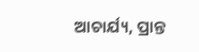ଆଚାର୍ଯ୍ୟ, ପ୍ରାନ୍ତ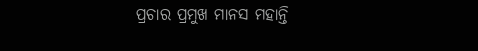ପ୍ରଚାର ପ୍ରମୁଖ ମାନସ ମହାନ୍ତି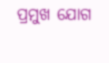ପ୍ରମୁଖ ଯୋଗ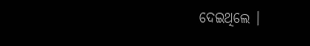ଦେଇଥିଲେ ।